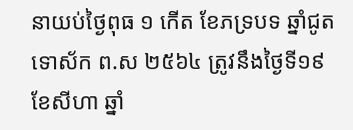នាយប់ថ្ងៃពុធ ១ កើត ខែភទ្របទ ឆ្នាំជូត ទោស័ក ព.ស ២៥៦៤ ត្រូវនឹងថ្ងៃទី១៩ ខែសីហា ឆ្នាំ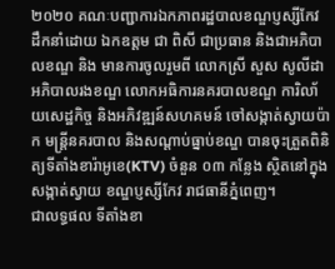២០២០ គណៈបញ្ជាការឯកភាពរដ្ឋបាលខណ្ឌប្ញស្សីកែវ ដឹកនាំដោយ ឯកឧត្តម ជា ពិសី ជាប្រធាន និងជាអភិបាលខណ្ឌ និង មានការចូលរួមពី លោកស្រី សួស សូលីដា អភិបាលរងខណ្ឌ លោកអធិការនគរបាលខណ្ឌ ការិលា័យសេដ្ឋកិច្ច និងអភិវឌ្ឍន៍សហគមន៍ ចៅសង្កាត់ស្វាយប៉ាក មន្រ្តីនគរបាល និងសណ្តាប់ធ្នាប់ខណ្ឌ បានចុះត្រួតពិនិត្យទីតាំងខារ៉ាអូខេ(KTV) ចំនួន ០៣ កន្លែង ស្ថិតនៅក្នុងសង្កាត់ស្វាយ ខណ្ឌប្ញស្សីកែវ រាជធានីភ្នំពេញ។
ជាលទ្ធផល ទីតាំងខា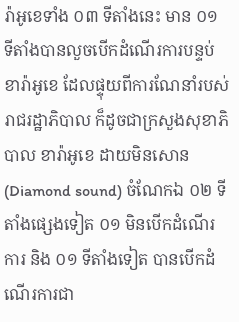រ៉ាអូខេទាំង ០៣ ទីតាំងនេះ មាន ០១ ទីតាំងបានលួចបើកដំណើរការបន្ទប់ខារ៉ាអូខេ ដែលផ្ទុយពីការណែនាំរបស់រាជរដ្ឋាភិបាល ក៏ដូចជាក្រសួងសុខាភិបាល ខារ៉ាអូខេ ដាយមិនសោន (Diamond sound) ចំណែកឯ ០២ ទីតាំងផ្សេងទៀត ០១ មិនបើកដំណើរការ និង ០១ ទីតាំងទៀត បានបើកដំណើរការជា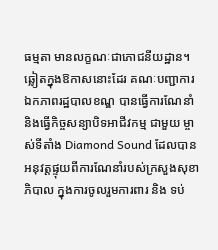ធម្មតា មានលក្ខណៈជាភោជនីយដ្ឋាន។
ឆ្លៀតក្នុងឱកាសនោះដែរ គណៈបញ្ជាការឯកភាពរដ្ឋបាលខណ្ឌ បានធ្វើការណែនាំ និងធ្វើកិច្ចសន្យាបិទអាជីវកម្ម ជាមួយ ម្ចាស់ទីតាំង Diamond Sound ដែលបានអនុវត្តផ្ទុយពីការណែនាំរបស់ក្រសួងសុខាភិបាល ក្នុងការចូលរួមការពារ និង ទប់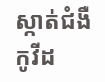ស្កាត់ជំងឺកូវីដ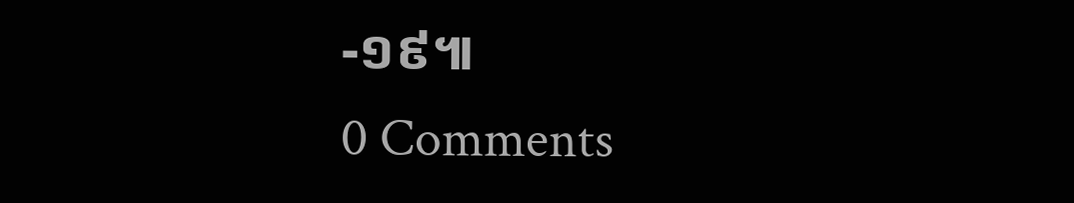-១៩៕
0 Comments